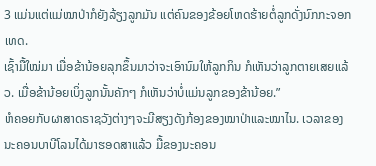3 ແມ່ນແຕ່ແມ່ໝາປ່າກໍຍັງລ້ຽງລູກມັນ ແຕ່ຄົນຂອງຂ້ອຍໂຫດຮ້າຍຕໍ່ລູກດັ່ງນົກກະຈອກເທດ.
ເຊົ້າມື້ໃໝ່ມາ ເມື່ອຂ້ານ້ອຍລຸກຂຶ້ນມາວ່າຈະເອົານົມໃຫ້ລູກກິນ ກໍເຫັນວ່າລູກຕາຍເສຍແລ້ວ. ເມື່ອຂ້ານ້ອຍເບິ່ງລູກນັ້ນຄັກໆ ກໍເຫັນວ່າບໍ່ແມ່ນລູກຂອງຂ້ານ້ອຍ.”
ຫໍຄອຍກັບຜາສາດຣາຊວັງຕ່າງໆຈະມີສຽງດັງກ້ອງຂອງໝາປ່າແລະໝາໄນ. ເວລາຂອງນະຄອນບາບີໂລນໄດ້ມາຮອດສາແລ້ວ ມື້ຂອງນະຄອນ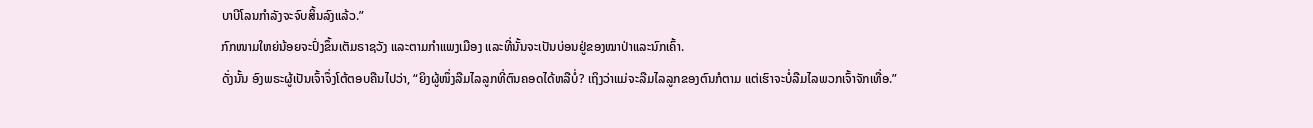ບາບີໂລນກຳລັງຈະຈົບສິ້ນລົງແລ້ວ.”
ກົກໜາມໃຫຍ່ນ້ອຍຈະປົ່ງຂຶ້ນເຕັມຣາຊວັງ ແລະຕາມກຳແພງເມືອງ ແລະທີ່ນັ້ນຈະເປັນບ່ອນຢູ່ຂອງໝາປ່າແລະນົກເຄົ້າ.
ດັ່ງນັ້ນ ອົງພຣະຜູ້ເປັນເຈົ້າຈຶ່ງໂຕ້ຕອບຄືນໄປວ່າ, “ຍິງຜູ້ໜຶ່ງລືມໄລລູກທີ່ຕົນຄອດໄດ້ຫລືບໍ່? ເຖິງວ່າແມ່ຈະລືມໄລລູກຂອງຕົນກໍຕາມ ແຕ່ເຮົາຈະບໍ່ລືມໄລພວກເຈົ້າຈັກເທື່ອ.”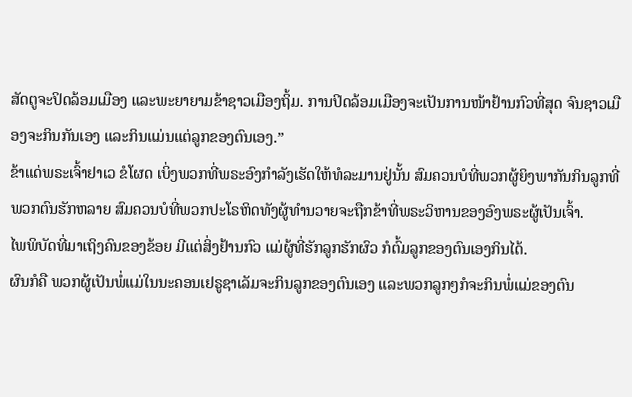ສັດຕູຈະປິດລ້ອມເມືອງ ແລະພະຍາຍາມຂ້າຊາວເມືອງຖິ້ມ. ການປິດລ້ອມເມືອງຈະເປັນການໜ້າຢ້ານກົວທີ່ສຸດ ຈົນຊາວເມືອງຈະກິນກັນເອງ ແລະກິນແມ່ນແຕ່ລູກຂອງຕົນເອງ.”
ຂ້າແດ່ພຣະເຈົ້າຢາເວ ຂໍໂຜດ ເບິ່ງພວກທີ່ພຣະອົງກຳລັງເຮັດໃຫ້ທໍລະມານຢູ່ນັ້ນ ສົມຄວນບໍທີ່ພວກຜູ້ຍິງພາກັນກິນລູກທີ່ພວກຕົນຮັກຫລາຍ ສົມຄວນບໍທີ່ພວກປະໂຣຫິດທັງຜູ້ທຳນວາຍຈະຖືກຂ້າທີ່ພຣະວິຫານຂອງອົງພຣະຜູ້ເປັນເຈົ້າ.
ໄພພິບັດທີ່ມາເຖິງຄົນຂອງຂ້ອຍ ມີແຕ່ສິ່ງຢ້ານກົວ ແມ່ຜູ້ທີ່ຮັກລູກຮັກຜົວ ກໍຕົ້ມລູກຂອງຕົນເອງກິນໄດ້.
ຜົນກໍຄື ພວກຜູ້ເປັນພໍ່ແມ່ໃນນະຄອນເຢຣູຊາເລັມຈະກິນລູກຂອງຕົນເອງ ແລະພວກລູກໆກໍຈະກິນພໍ່ແມ່ຂອງຕົນ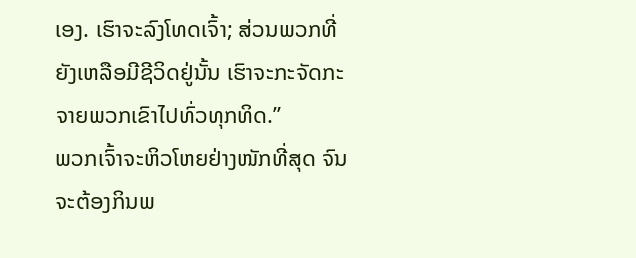ເອງ. ເຮົາຈະລົງໂທດເຈົ້າ; ສ່ວນພວກທີ່ຍັງເຫລືອມີຊີວິດຢູ່ນັ້ນ ເຮົາຈະກະຈັດກະຈາຍພວກເຂົາໄປທົ່ວທຸກທິດ.”
ພວກເຈົ້າຈະຫິວໂຫຍຢ່າງໜັກທີ່ສຸດ ຈົນຈະຕ້ອງກິນພ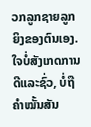ວກລູກຊາຍລູກຍິງຂອງຕົນເອງ.
ໃຈບໍ່ສັງເກດການດີແລະຊົ່ວ, ບໍ່ຖືຄຳໝັ້ນສັນ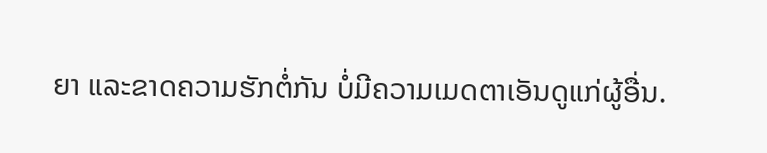ຍາ ແລະຂາດຄວາມຮັກຕໍ່ກັນ ບໍ່ມີຄວາມເມດຕາເອັນດູແກ່ຜູ້ອື່ນ.